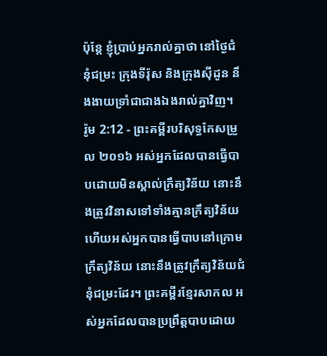ប៉ុន្តែ ខ្ញុំប្រាប់អ្នករាល់គ្នាថា នៅថ្ងៃជំនុំជម្រះ ក្រុងទីរ៉ុស និងក្រុងស៊ីដូន នឹងងាយទ្រាំជាជាងឯងរាល់គ្នាវិញ។
រ៉ូម 2:12 - ព្រះគម្ពីរបរិសុទ្ធកែសម្រួល ២០១៦ អស់អ្នកដែលបានធ្វើបាបដោយមិនស្គាល់ក្រឹត្យវិន័យ នោះនឹងត្រូវវិនាសទៅទាំងគ្មានក្រឹត្យវិន័យ ហើយអស់អ្នកបានធ្វើបាបនៅក្រោមក្រឹត្យវិន័យ នោះនឹងត្រូវក្រឹត្យវិន័យជំនុំជម្រះដែរ។ ព្រះគម្ពីរខ្មែរសាកល អស់អ្នកដែលបានប្រព្រឹត្តបាបដោយ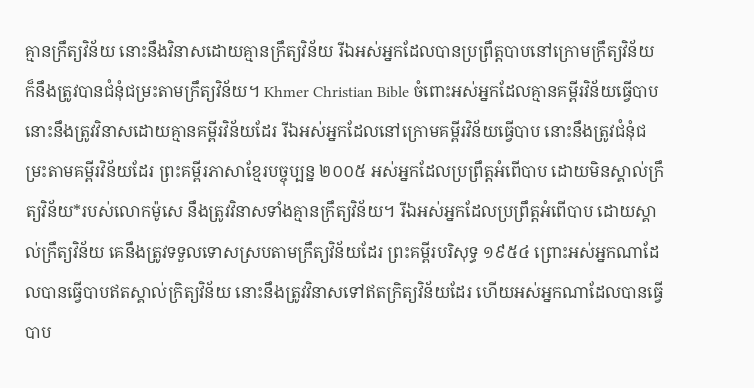គ្មានក្រឹត្យវិន័យ នោះនឹងវិនាសដោយគ្មានក្រឹត្យវិន័យ រីឯអស់អ្នកដែលបានប្រព្រឹត្តបាបនៅក្រោមក្រឹត្យវិន័យ ក៏នឹងត្រូវបានជំនុំជម្រះតាមក្រឹត្យវិន័យ។ Khmer Christian Bible ចំពោះអស់អ្នកដែលគ្មានគម្ពីរវិន័យធ្វើបាប នោះនឹងត្រូវវិនាសដោយគ្មានគម្ពីរវិន័យដែរ រីឯអស់អ្នកដែលនៅក្រោមគម្ពីរវិន័យធ្វើបាប នោះនឹងត្រូវជំនុំជម្រះតាមគម្ពីរវិន័យដែរ ព្រះគម្ពីរភាសាខ្មែរបច្ចុប្បន្ន ២០០៥ អស់អ្នកដែលប្រព្រឹត្តអំពើបាប ដោយមិនស្គាល់ក្រឹត្យវិន័យ*របស់លោកម៉ូសេ នឹងត្រូវវិនាសទាំងគ្មានក្រឹត្យវិន័យ។ រីឯអស់អ្នកដែលប្រព្រឹត្តអំពើបាប ដោយស្គាល់ក្រឹត្យវិន័យ គេនឹងត្រូវទទួលទោសស្របតាមក្រឹត្យវិន័យដែរ ព្រះគម្ពីរបរិសុទ្ធ ១៩៥៤ ព្រោះអស់អ្នកណាដែលបានធ្វើបាបឥតស្គាល់ក្រិត្យវិន័យ នោះនឹងត្រូវវិនាសទៅឥតក្រិត្យវិន័យដែរ ហើយអស់អ្នកណាដែលបានធ្វើបាប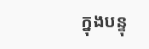ក្នុងបន្ទុ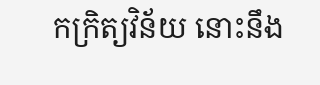កក្រិត្យវិន័យ នោះនឹង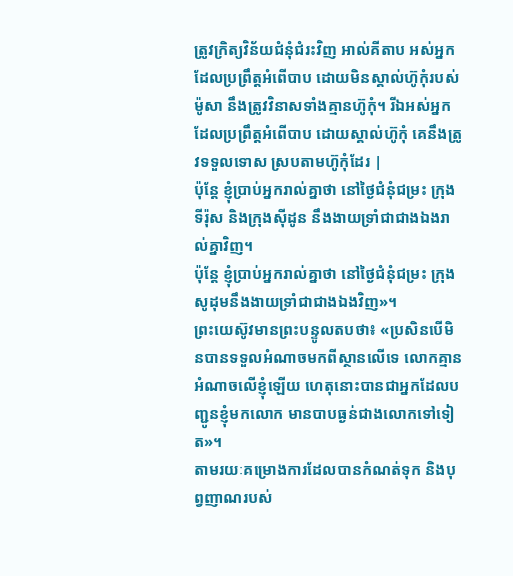ត្រូវក្រិត្យវិន័យជំនុំជំរះវិញ អាល់គីតាប អស់អ្នកដែលប្រព្រឹត្ដអំពើបាប ដោយមិនស្គាល់ហ៊ូកុំរបស់ម៉ូសា នឹងត្រូវវិនាសទាំងគ្មានហ៊ូកុំ។ រីឯអស់អ្នកដែលប្រព្រឹត្ដអំពើបាប ដោយស្គាល់ហ៊ូកុំ គេនឹងត្រូវទទួលទោស ស្របតាមហ៊ូកុំដែរ |
ប៉ុន្តែ ខ្ញុំប្រាប់អ្នករាល់គ្នាថា នៅថ្ងៃជំនុំជម្រះ ក្រុងទីរ៉ុស និងក្រុងស៊ីដូន នឹងងាយទ្រាំជាជាងឯងរាល់គ្នាវិញ។
ប៉ុន្តែ ខ្ញុំប្រាប់អ្នករាល់គ្នាថា នៅថ្ងៃជំនុំជម្រះ ក្រុងសូដុមនឹងងាយទ្រាំជាជាងឯងវិញ»។
ព្រះយេស៊ូវមានព្រះបន្ទូលតបថា៖ «ប្រសិនបើមិនបានទទួលអំណាចមកពីស្ថានលើទេ លោកគ្មានអំណាចលើខ្ញុំឡើយ ហេតុនោះបានជាអ្នកដែលបញ្ជូនខ្ញុំមកលោក មានបាបធ្ងន់ជាងលោកទៅទៀត»។
តាមរយៈគម្រោងការដែលបានកំណត់ទុក និងបុព្វញាណរបស់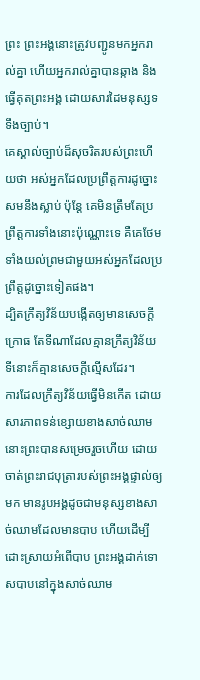ព្រះ ព្រះអង្គនោះត្រូវបញ្ជូនមកអ្នករាល់គ្នា ហើយអ្នករាល់គ្នាបានឆ្កាង និងធ្វើគុតព្រះអង្គ ដោយសារដៃមនុស្សទទឹងច្បាប់។
គេស្គាល់ច្បាប់ដ៏សុចរិតរបស់ព្រះហើយថា អស់អ្នកដែលប្រព្រឹត្តការដូច្នោះ សមនឹងស្លាប់ ប៉ុន្តែ គេមិនត្រឹមតែប្រព្រឹត្តការទាំងនោះប៉ុណ្ណោះទេ គឺគេថែមទាំងយល់ព្រមជាមួយអស់អ្នកដែលប្រព្រឹត្តដូច្នោះទៀតផង។
ដ្បិតក្រឹត្យវិន័យបង្កើតឲ្យមានសេចក្តីក្រោធ តែទីណាដែលគ្មានក្រឹត្យវិន័យ ទីនោះក៏គ្មានសេចក្តីល្មើសដែរ។
ការដែលក្រឹត្យវិន័យធ្វើមិនកើត ដោយសារភាពទន់ខ្សោយខាងសាច់ឈាម នោះព្រះបានសម្រេចរួចហើយ ដោយចាត់ព្រះរាជបុត្រារបស់ព្រះអង្គផ្ទាល់ឲ្យមក មានរូបអង្គដូចជាមនុស្សខាងសាច់ឈាមដែលមានបាប ហើយដើម្បីដោះស្រាយអំពើបាប ព្រះអង្គដាក់ទោសបាបនៅក្នុងសាច់ឈាម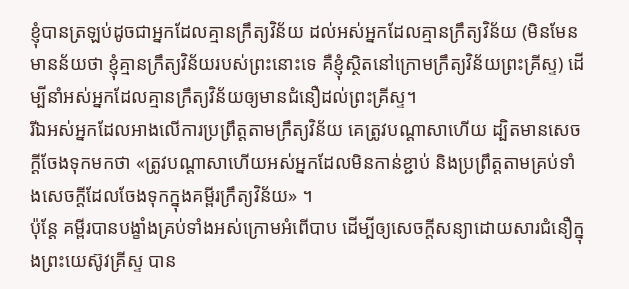ខ្ញុំបានត្រឡប់ដូចជាអ្នកដែលគ្មានក្រឹត្យវិន័យ ដល់អស់អ្នកដែលគ្មានក្រឹត្យវិន័យ (មិនមែនមានន័យថា ខ្ញុំគ្មានក្រឹត្យវិន័យរបស់ព្រះនោះទេ គឺខ្ញុំស្ថិតនៅក្រោមក្រឹត្យវិន័យព្រះគ្រីស្ទ) ដើម្បីនាំអស់អ្នកដែលគ្មានក្រឹត្យវិន័យឲ្យមានជំនឿដល់ព្រះគ្រីស្ទ។
រីឯអស់អ្នកដែលអាងលើការប្រព្រឹត្តតាមក្រឹត្យវិន័យ គេត្រូវបណ្ដាសាហើយ ដ្បិតមានសេចក្ដីចែងទុកមកថា «ត្រូវបណ្ដាសាហើយអស់អ្នកដែលមិនកាន់ខ្ជាប់ និងប្រព្រឹត្តតាមគ្រប់ទាំងសេចក្ដីដែលចែងទុកក្នុងគម្ពីរក្រឹត្យវិន័យ» ។
ប៉ុន្តែ គម្ពីរបានបង្ខាំងគ្រប់ទាំងអស់ក្រោមអំពើបាប ដើម្បីឲ្យសេចក្ដីសន្យាដោយសារជំនឿក្នុងព្រះយេស៊ូវគ្រីស្ទ បាន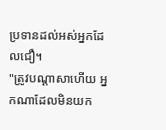ប្រទានដល់អស់អ្នកដែលជឿ។
"ត្រូវបណ្ដាសាហើយ អ្នកណាដែលមិនយក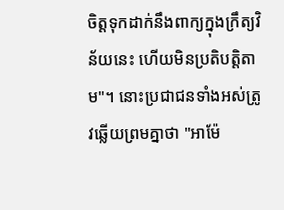ចិត្តទុកដាក់នឹងពាក្យក្នុងក្រឹត្យវិន័យនេះ ហើយមិនប្រតិបត្តិតាម"។ នោះប្រជាជនទាំងអស់ត្រូវឆ្លើយព្រមគ្នាថា "អាម៉ែ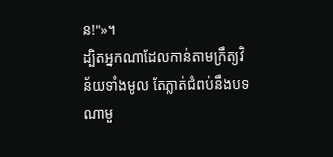ន!"»។
ដ្បិតអ្នកណាដែលកាន់តាមក្រឹត្យវិន័យទាំងមូល តែភ្លាត់ជំពប់នឹងបទណាមួ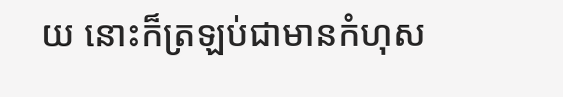យ នោះក៏ត្រឡប់ជាមានកំហុស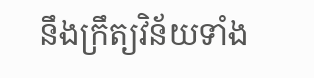នឹងក្រឹត្យវិន័យទាំង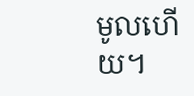មូលហើយ។